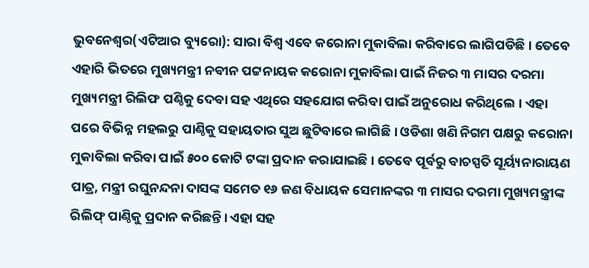ଭୁବନେଶ୍ୱର(ଏଟିଆର ବ୍ୟୁରୋ): ସାରା ବିଶ୍ୱ ଏବେ କରୋନା ମୁକାବିଲା କରିବାରେ ଲାଗିପଡିଛି । ତେବେ ଏହାରି ଭିତରେ ମୁଖ୍ୟମନ୍ତ୍ରୀ ନବୀନ ପଟ୍ଟନାୟକ କରୋନା ମୁକାବିଲା ପାଇଁ ନିଜର ୩ ମାସର ଦରମା ମୁଖ୍ୟମନ୍ତ୍ରୀ ରିଲିଫ ପଣ୍ଠିକୁ ଦେବା ସହ ଏଥିରେ ସହଯୋଗ କରିବା ପାଇଁ ଅନୁରୋଧ କରିଥିଲେ । ଏହା ପରେ ବିଭିନ୍ନ ମହଲରୁ ପାଣ୍ଠିକୁ ସହାୟତାର ସୁଅ ଛୁଟିବାରେ ଲାଗିଛି । ଓଡିଶା ଖଣି ନିଗମ ପକ୍ଷରୁ କରୋନା ମୁକାବିଲା କରିବା ପାଇଁ ୫୦୦ କୋଟି ଟଙ୍କା ପ୍ରଦାନ କରାଯାଇଛି । ତେବେ ପୂର୍ବରୁ ବାଚସ୍ପତି ସୂର୍ୟ୍ୟନାରାୟଣ ପାତ୍ର, ମନ୍ତ୍ରୀ ରଘୁନନ୍ଦନା ଦାସଙ୍କ ସମେତ ୧୬ ଜଣ ବିଧାୟକ ସେମାନଙ୍କର ୩ ମାସର ଦରମା ମୁଖ୍ୟମନ୍ତ୍ରୀଙ୍କ ରିଲିଫ୍ ପାଣ୍ଠିକୁ ପ୍ରଦାନ କରିଛନ୍ତି। ଏହା ସହ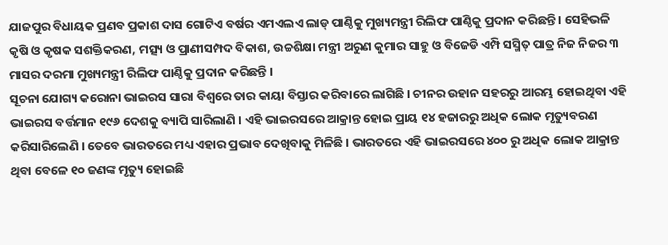ଯାଜପୁର ବିଧାୟକ ପ୍ରଣବ ପ୍ରକାଶ ଦାସ ଗୋଟିଏ ବର୍ଷର ଏମଏଲଏ ଲାଡ୍ ପାଣ୍ଠିକୁ ମୁଖ୍ୟମନ୍ତ୍ରୀ ରିଲିଫ ପାଣ୍ଠିକୁ ପ୍ରଦାନ କରିଛନ୍ତି । ସେହିଭଳି କୃଷି ଓ କୃଷକ ସଶକ୍ତିକରଣ, ମତ୍ସ୍ୟ ଓ ପ୍ରାଣୀସମ୍ପଦ ବିକାଶ, ଉଚ୍ଚଶିକ୍ଷା ମନ୍ତ୍ରୀ ଅରୁଣ କୁମାର ସାହୁ ଓ ବିଜେଡି ଏମ୍ପି ସସ୍ମିତ୍ ପାତ୍ର ନିଜ ନିଜର ୩ ମାସର ଦରମା ମୁଖ୍ୟମନ୍ତ୍ରୀ ରିଲିଫ ପାଣ୍ଠିକୁ ପ୍ରଦାନ କରିଛନ୍ତି ।
ସୂଚନା ଯୋଗ୍ୟ କରୋନା ଭାଇରସ ସାରା ବିଶ୍ୱରେ ତାର କାୟା ବିସ୍ତାର କରିବାରେ ଲାଗିଛି । ଚୀନର ଉହାନ ସହରରୁ ଆରମ୍ଭ ହୋଇଥିବା ଏହି ଭାଇରସ ବର୍ତ୍ତମାନ ୧୯୬ ଦେଶକୁ ବ୍ୟାପି ସାରିଲାଣି । ଏହି ଭାଇରସରେ ଆକ୍ରାନ୍ତ ହୋଇ ପ୍ରାୟ ୧୪ ହଜାରରୁ ଅଧିକ ଲୋକ ମୃତ୍ୟୁବରଣ କରିସାରିଲେଣି । ତେବେ ଭାରତରେ ମଧ୍ୟ ଏହାର ପ୍ରଭାବ ଦେଖିବାକୁ ମିଳିଛି । ଭାରତରେ ଏହି ଭାଇରସରେ ୪୦୦ ରୁ ଅଧିକ ଲୋକ ଆକ୍ରାନ୍ତ ଥିବା ବେଳେ ୧୦ ଜଣଙ୍କ ମୃତ୍ୟୁ ହୋଇଛି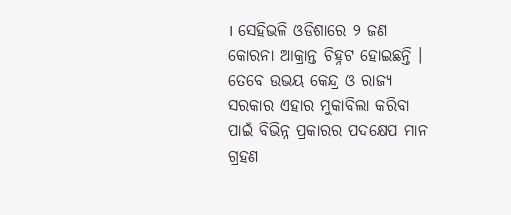। ସେହିଭଳି ଓଡିଶାରେ ୨ ଜଣ କୋରନା ଆକ୍ରାନ୍ତ ଚିହ୍ନଟ ହୋଇଛନ୍ତି । ତେବେ ଉଭୟ କେନ୍ଦ୍ର ଓ ରାଜ୍ୟ ସରକାର ଏହାର ମୁକାବିଲା କରିବା ପାଇଁ ବିଭିନ୍ନ ପ୍ରକାରର ପଦକ୍ଷେପ ମାନ ଗ୍ରହଣ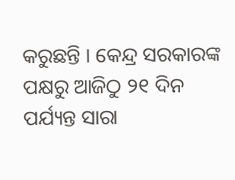କରୁଛନ୍ତି । କେନ୍ଦ୍ର ସରକାରଙ୍କ ପକ୍ଷରୁ ଆଜିଠୁ ୨୧ ଦିନ ପର୍ଯ୍ୟନ୍ତ ସାରା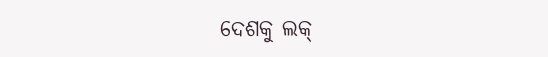ଦେଶକୁ ଲକ୍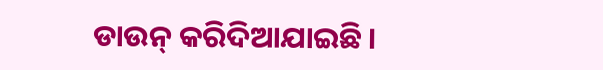ଡାଉନ୍ କରିଦିଆଯାଇଛି ।